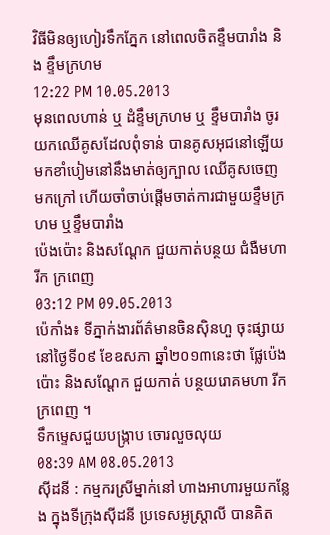វិធីមិនឲ្យហៀរទឹកភែ្នក នៅពេលចិតខ្ទឹមបារាំង និង ខ្ទឹមក្រហម
12:22 PM 10.05.2013
មុនពេលហាន់ ឬ ដំខ្ទឹមក្រហម ឬ ខ្ទឹមបារាំង ចូរយកឈើគូសដែលពុំទាន់ បានគូសអុជនៅឡើយមកខាំបៀមនៅនឹងមាត់ឲ្យក្បាល ឈើគូសចេញ មកក្រៅ ហើយចាំចាប់ផ្តើមចាត់ការជាមួយខ្ទឹមក្រហម ឬខ្ទឹមបារាំង
ប៉េងប៉ោះ និងសណ្តែក ជួយកាត់បន្ថយ ជំងឺមហារីក ក្រពេញ
03:12 PM 09.05.2013
ប៉េកាំង៖ ទីភ្នាក់ងារព័ត៌មានចិនស៊ិនហួ ចុះផ្សាយនៅថ្ងៃទី០៩ ខែឧសភា ឆ្នាំ២០១៣នេះថា ផ្លែប៉េងប៉ោះ និងសណ្តែក ជួយកាត់ បន្ថយរោគមហា រីកក្រពេញ ។
ទឹកម្ទេសជួយបង្ក្រាប ចោរលួចលុយ
08:39 AM 08.05.2013
ស៊ីដនី : កម្មករស្រីម្នាក់នៅ ហាងអាហារមួយកន្លែង ក្នុងទីក្រុងស៊ីដនី ប្រទេសអូស្ត្រាលី បានគិត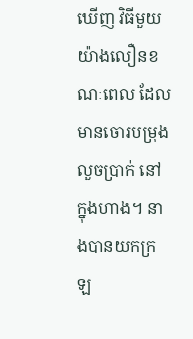ឃើញ វិធីមួយយ៉ាងលឿនខណៈពេល ដែល មានចោរបម្រុងលួចប្រាក់ នៅក្នុងហាង។ នាងបានយកក្រឡ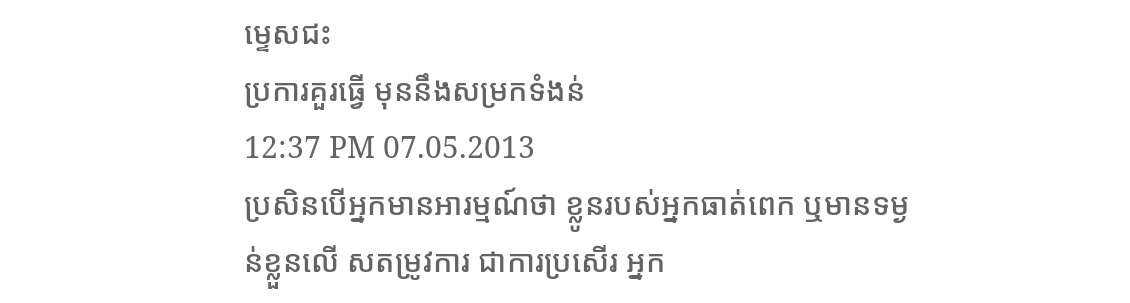ម្ទេសជះ
ប្រការគួរធ្វើ មុននឹងសម្រកទំងន់
12:37 PM 07.05.2013
ប្រសិនបើអ្នកមានអារម្មណ៍ថា ខ្លូនរបស់អ្នកធាត់ពេក ឬមានទម្ងន់ខ្លួនលើ សតម្រូវការ ជាការប្រសើរ អ្នក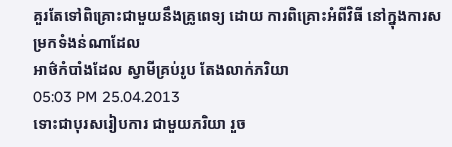គួរតែទៅពិគ្រោះជាមួយនឹងគ្រូពេទ្យ ដោយ ការពិគ្រោះអំពីវិធី នៅក្នុងការសម្រកទំងន់ណាដែល
អាថ៌កំបាំងដែល ស្វាមីគ្រប់រូប តែងលាក់ភរិយា
05:03 PM 25.04.2013
ទោះជាបុរសរៀបការ ជាមួយភរិយា រួច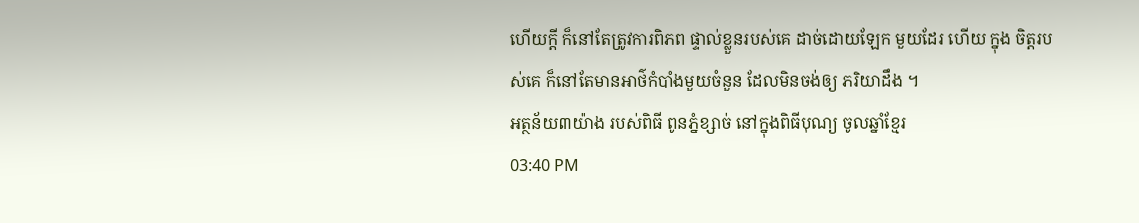ហើយក្តី ក៏នៅតែត្រូវការពិភព ផ្ទាល់ខ្លួនរបស់គេ ដាច់ដោយឡែក មួយដែរ ហើយ ក្នុង ចិត្តរបស់គេ ក៏នៅតែមានអាថ៌កំបាំងមួយចំនួន ដែលមិនចង់ឲ្យ ភរិយាដឹង ។
អត្ថន័យ៣យ៉ាង របស់ពិធី ពូនភ្នំខ្សាច់ នៅក្នុងពិធីបុណ្យ ចូលឆ្នាំខ្មែរ
03:40 PM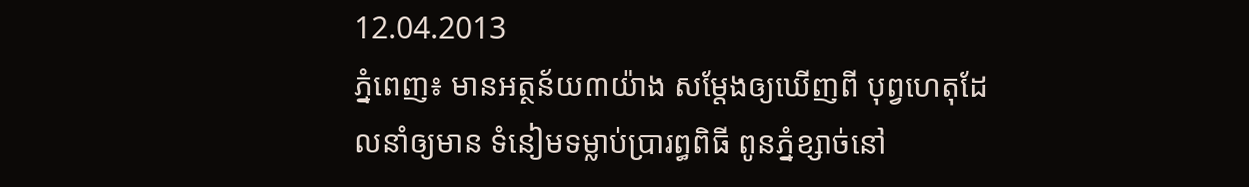12.04.2013
ភ្នំពេញ៖ មានអត្ថន័យ៣យ៉ាង សម្ដែងឲ្យឃើញពី បុព្វហេតុដែលនាំឲ្យមាន ទំនៀមទម្លាប់ប្រារព្ធពិធី ពូនភ្នំខ្សាច់នៅ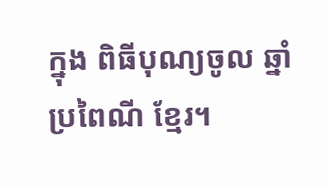ក្នុង ពិធីបុណ្យចូល ឆ្នាំប្រពៃណី ខ្មែរ។